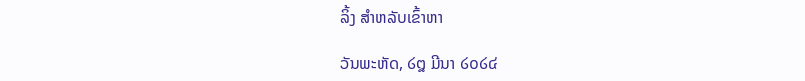ລິ້ງ ສຳຫລັບເຂົ້າຫາ

ວັນພະຫັດ, ໒໘ ມີນາ ໒໐໒໔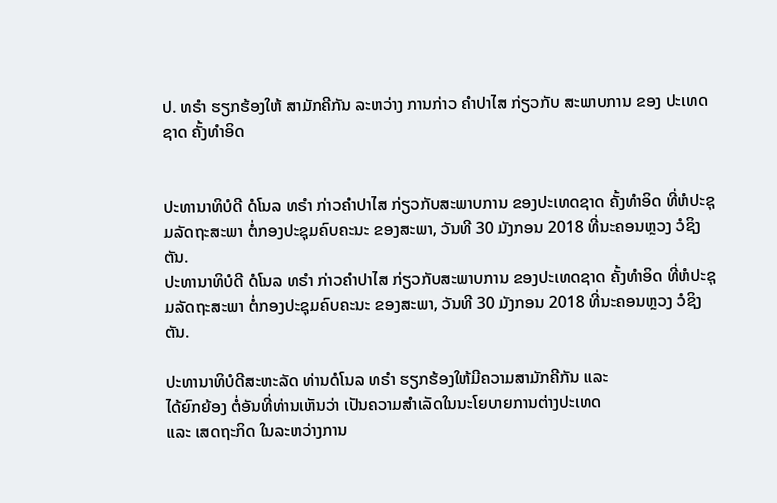ປ. ທຣຳ ຮຽກຮ້ອງໃຫ້ ສາມັກຄີກັນ ລະຫວ່າງ ການກ່າວ ຄຳປາໄສ ກ່ຽວກັບ ສະພາບການ ຂອງ ປະເທດຊາດ ຄັ້ງທຳອິດ


ປະທານາທິບໍດີ ດໍໂນລ ທຣຳ ກ່າວຄຳປາໄສ ກ່ຽວກັບສະພາບການ ຂອງປະເທດຊາດ ຄັ້ງທຳອິດ ທີ່ຫໍປະຊຸມລັດຖະສະພາ ຕໍ່ກອງປະຊຸມຄົບຄະນະ ຂອງສະພາ, ວັນທີ 30 ມັງກອນ 2018 ທີ່ນະຄອນຫຼວງ ວໍຊິງຕັນ.
ປະທານາທິບໍດີ ດໍໂນລ ທຣຳ ກ່າວຄຳປາໄສ ກ່ຽວກັບສະພາບການ ຂອງປະເທດຊາດ ຄັ້ງທຳອິດ ທີ່ຫໍປະຊຸມລັດຖະສະພາ ຕໍ່ກອງປະຊຸມຄົບຄະນະ ຂອງສະພາ, ວັນທີ 30 ມັງກອນ 2018 ທີ່ນະຄອນຫຼວງ ວໍຊິງຕັນ.

ປະທານາທິບໍດີສະຫະລັດ ທ່ານດໍໂນລ ທຣຳ ຮຽກຮ້ອງໃຫ້ມີຄວາມສາມັກຄີກັນ ແລະ
ໄດ້ຍົກຍ້ອງ ຕໍ່ອັນທີ່ທ່ານເຫັນວ່າ ເປັນຄວາມສຳເລັດໃນນະໂຍບາຍການຕ່າງປະເທດ
ແລະ ເສດຖະກິດ ໃນລະຫວ່າງການ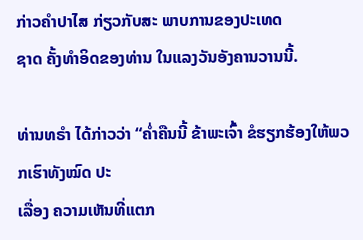ກ່າວຄຳປາໄສ ກ່ຽວກັບສະ ພາບການຂອງປະເທດ
ຊາດ ຄັ້ງທຳອິດຂອງທ່ານ ໃນແລງວັນອັງຄານວານນີ້.

ທ່ານທຣຳ ໄດ້ກ່າວວ່າ “ຄ່ຳຄືນນີ້ ຂ້າພະເຈົ້າ ຂໍຮຽກຮ້ອງໃຫ້ພວກເຮົາທັງໝົດ ປະ
ເລື່ອງ ຄວາມເຫັນທີ່ແຕກ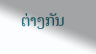ຕ່າງກັນ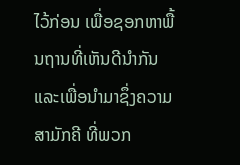ໄວ້ກ່ອນ ເພື່ອຊອກຫາພື້ນຖານທີ່ເຫັນດີນຳກັນ
ແລະເພື່ອນຳມາຊຶ່ງຄວາມສາມັກຄີ ທີ່ພວກ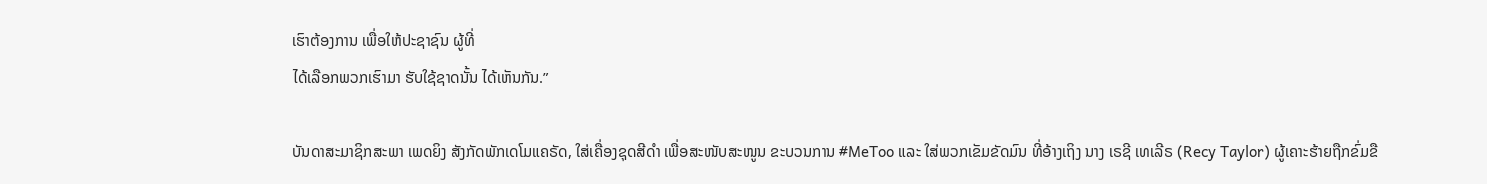ເຮົາຕ້ອງການ ເພື່ອໃຫ້ປະຊາຊົນ ຜູ້ທີ່
ໄດ້ເລືອກພວກເຮົາມາ ຮັບໃຊ້ຊາດນັ້ນ ໄດ້ເຫັນກັນ.”

ບັນດາສະມາຊິກສະພາ ເພດຍິງ ສັງກັດພັກເດໂມແຄຣັດ, ໃສ່ເຄື່ອງຊຸດສີດຳ ເພື່ອສະໜັບສະໜູນ ຂະບວນການ #MeToo ແລະ ໃສ່ພວກເຂັມຂັດມົນ ທີ່ອ້າງເຖິງ ນາງ ເຣຊີ ເທເລີຣ (Recy Taylor) ຜູ້ເຄາະຮ້າຍຖືກຂົ່ມຂື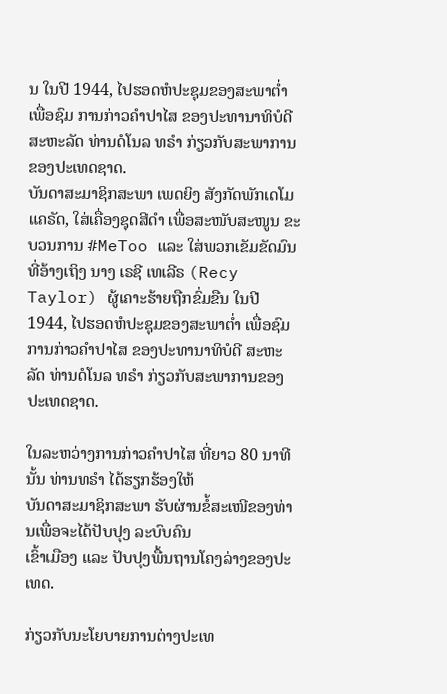ນ ໃນປີ 1944, ໄປຮອດຫໍປະຊຸມຂອງສະພາຕ່ຳ ເພື່ອຊົມ ການກ່າວຄຳປາໄສ ຂອງປະທານາທິບໍດີ ສະຫະລັດ ທ່ານດໍໂນລ ທຣຳ ກ່ຽວກັບສະພາການຂອງປະເທດຊາດ.
ບັນດາສະມາຊິກສະພາ ເພດຍິງ ສັງກັດພັກເດໂມແຄຣັດ, ໃສ່ເຄື່ອງຊຸດສີດຳ ເພື່ອສະໜັບສະໜູນ ຂະບວນການ #MeToo ແລະ ໃສ່ພວກເຂັມຂັດມົນ ທີ່ອ້າງເຖິງ ນາງ ເຣຊີ ເທເລີຣ (Recy Taylor) ຜູ້ເຄາະຮ້າຍຖືກຂົ່ມຂືນ ໃນປີ 1944, ໄປຮອດຫໍປະຊຸມຂອງສະພາຕ່ຳ ເພື່ອຊົມ ການກ່າວຄຳປາໄສ ຂອງປະທານາທິບໍດີ ສະຫະລັດ ທ່ານດໍໂນລ ທຣຳ ກ່ຽວກັບສະພາການຂອງປະເທດຊາດ.

ໃນລະຫວ່າງການກ່າວຄຳປາໄສ ທີ່ຍາວ 80 ນາທີນັ້ນ ທ່ານທຣຳ ໄດ້ຮຽກຮ້ອງໃຫ້
ບັນດາສະມາຊິກສະພາ ຮັບຜ່ານຂໍ້ສະເໜີຂອງທ່ານເພື່ອຈະໄດ້ປັບປຸງ ລະບົບຄົນ
ເຂົ້າເມືອງ ແລະ ປັບປຸງພື້ນຖານໂຄງລ່າງຂອງປະເທດ.

ກ່ຽວກັບນະໂຍບາຍການຕ່າງປະເທ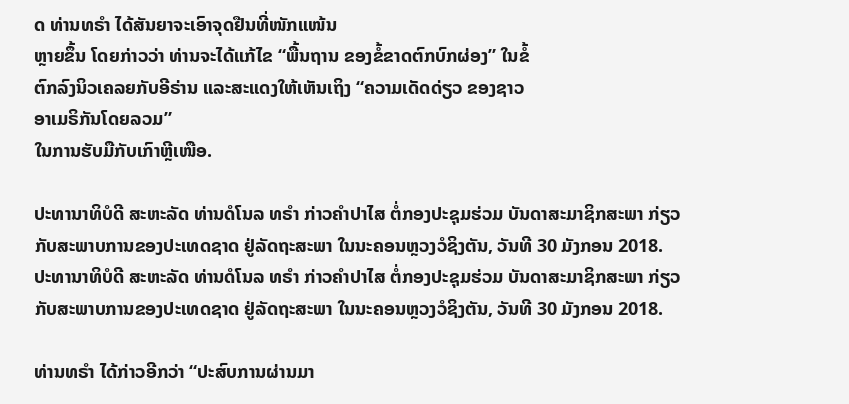ດ ທ່ານທຣຳ ໄດ້ສັນຍາຈະເອົາຈຸດຢືນທີ່ໜັກແໜ້ນ
ຫຼາຍຂຶ້ນ ໂດຍກ່າວວ່າ ທ່ານຈະໄດ້ແກ້ໄຂ “ພື້ນຖານ ຂອງຂໍ້ຂາດຕົກບົກຜ່ອງ” ໃນຂໍ້
ຕົກລົງນິວເຄລຍກັບອີຣ່ານ ແລະສະແດງໃຫ້ເຫັນເຖິງ “ຄວາມເດັດດ່ຽວ ຂອງຊາວ
ອາເມຣິກັນໂດຍລວມ”
ໃນການຮັບມືກັບເກົາຫຼີເໜືອ.

ປະທານາທິບໍດີ ສະຫະລັດ ທ່ານດໍໂນລ ທຣຳ ກ່າວຄຳປາໄສ ຕໍ່ກອງປະຊຸມຮ່ວມ ບັນດາສະມາຊິກສະພາ ກ່ຽວກັບສະພາບການຂອງປະເທດຊາດ ຢູ່ລັດຖະສະພາ ໃນນະຄອນຫຼວງວໍຊິງຕັນ, ວັນທີ 30 ມັງກອນ 2018.
ປະທານາທິບໍດີ ສະຫະລັດ ທ່ານດໍໂນລ ທຣຳ ກ່າວຄຳປາໄສ ຕໍ່ກອງປະຊຸມຮ່ວມ ບັນດາສະມາຊິກສະພາ ກ່ຽວກັບສະພາບການຂອງປະເທດຊາດ ຢູ່ລັດຖະສະພາ ໃນນະຄອນຫຼວງວໍຊິງຕັນ, ວັນທີ 30 ມັງກອນ 2018.

ທ່ານທຣຳ ໄດ້ກ່າວອີກວ່າ “ປະສົບການຜ່ານມາ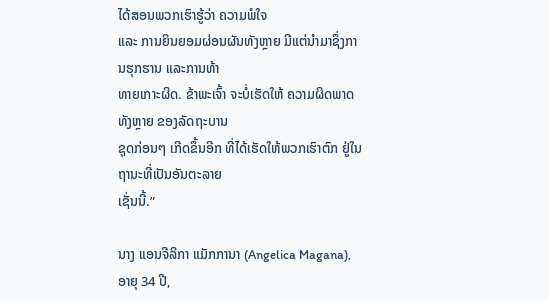ໄດ້ສອນພວກເຮົາຮູ້ວ່າ ຄວາມພໍໃຈ
ແລະ ການຍິນຍອມຜ່ອນຜັນທັງຫຼາຍ ມີແຕ່ນຳມາຊຶ່ງການຮຸກຮານ ແລະການທ້າ
ທາຍເກາະຜິດ. ຂ້າພະເຈົ້າ ຈະບໍ່ເຮັດໃຫ້ ຄວາມຜິດພາດທັງຫຼາຍ ຂອງລັດຖະບານ
ຊຸດກ່ອນໆ ເກີດຂຶ້ນອີກ ທີ່ໄດ້ເຮັດໃຫ້ພວກເຮົາຕົກ ຢູ່ໃນຖານະທີ່ເປັນອັນຕະລາຍ
ເຊັ່ນນີ້.”

ນາງ ແອນຈີລິກາ ແມັກການາ (Angelica Magana), ອາຍຸ 34 ປີ,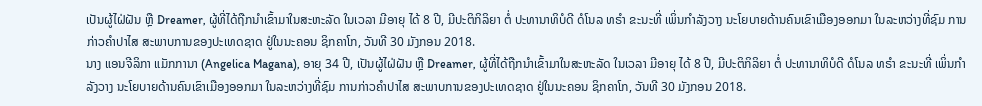ເປັນຜູ້ໄຝ່ຝັນ ຫຼື Dreamer, ຜູ້ທີ່ໄດ້ຖືກນຳເຂົ້າມາໃນສະຫະລັດ ໃນເວລາ ມີອາຍຸ ໄດ້ 8 ປີ, ມີປະຕິກິລິຍາ ຕໍ່ ປະທານາທິບໍດີ ດໍໂນລ ທຣຳ ຂະນະທີ່ ເພິ່ນກຳລັງວາງ ນະໂຍບາຍດ້ານຄົນເຂົາເມືອງອອກມາ ໃນລະຫວ່າງທີ່ຊົມ ການກ່າວຄຳປາໄສ ສະພາບການຂອງປະເທດຊາດ ຢູ່ໃນນະຄອນ ຊິກຄາໂກ, ວັນທີ 30 ມັງກອນ 2018.
ນາງ ແອນຈີລິກາ ແມັກການາ (Angelica Magana), ອາຍຸ 34 ປີ, ເປັນຜູ້ໄຝ່ຝັນ ຫຼື Dreamer, ຜູ້ທີ່ໄດ້ຖືກນຳເຂົ້າມາໃນສະຫະລັດ ໃນເວລາ ມີອາຍຸ ໄດ້ 8 ປີ, ມີປະຕິກິລິຍາ ຕໍ່ ປະທານາທິບໍດີ ດໍໂນລ ທຣຳ ຂະນະທີ່ ເພິ່ນກຳລັງວາງ ນະໂຍບາຍດ້ານຄົນເຂົາເມືອງອອກມາ ໃນລະຫວ່າງທີ່ຊົມ ການກ່າວຄຳປາໄສ ສະພາບການຂອງປະເທດຊາດ ຢູ່ໃນນະຄອນ ຊິກຄາໂກ, ວັນທີ 30 ມັງກອນ 2018.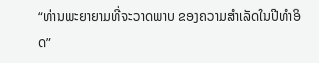“ທ່ານພະຍາຍາມທີ່ຈະວາດພາບ ຂອງຄວາມສຳເລັດໃນປີທຳອິດ”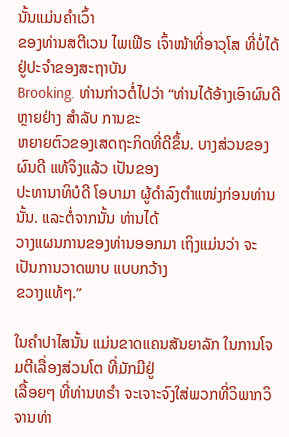ນັ້ນແມ່ນຄຳເວົ້າ
ຂອງທ່ານສຕີເວນ ໄພເຟີຣ ເຈົ້າໜ້າທີ່ອາວຸໂສ ທີ່ບໍ່ໄດ້ຢູ່ປະຈຳຂອງສະຖາບັນ
Brooking. ທ່ານກ່າວຕໍ່ໄປວ່າ “ທ່ານໄດ້ອ້າງເອົາຜົນດີຫຼາຍຢ່າງ ສຳລັບ ການຂະ
ຫຍາຍຕົວຂອງເສດຖະກິດທີ່ດີຂຶ້ນ. ບາງສ່ວນຂອງຜົນດີ ແທ້ຈິງແລ້ວ ເປັນຂອງ
ປະທານາທິບໍດີ ໂອບາມາ ຜູ້ດຳລົງຕຳແໜ່ງກ່ອນທ່ານນັ້ນ. ແລະຕໍ່ຈາກນັ້ນ ທ່ານໄດ້
ວາງແຜນການຂອງທ່ານອອກມາ ເຖິງແມ່ນວ່າ ຈະເປັນການວາດພາບ ແບບກວ້າງ
ຂວາງແທ້ໆ.”

ໃນຄຳປາໄສນັ້ນ ແມ່ນຂາດແຄນສັນຍາລັກ ໃນການໂຈມຕີເລື່ອງສ່ວນໂຕ ທີ່ມັກມີຢູ່
ເລື້ອຍໆ ທີ່ທ່ານທຣຳ ຈະເຈາະຈົງໃສ່ພວກທີ່ວິພາກວິຈານທ່າ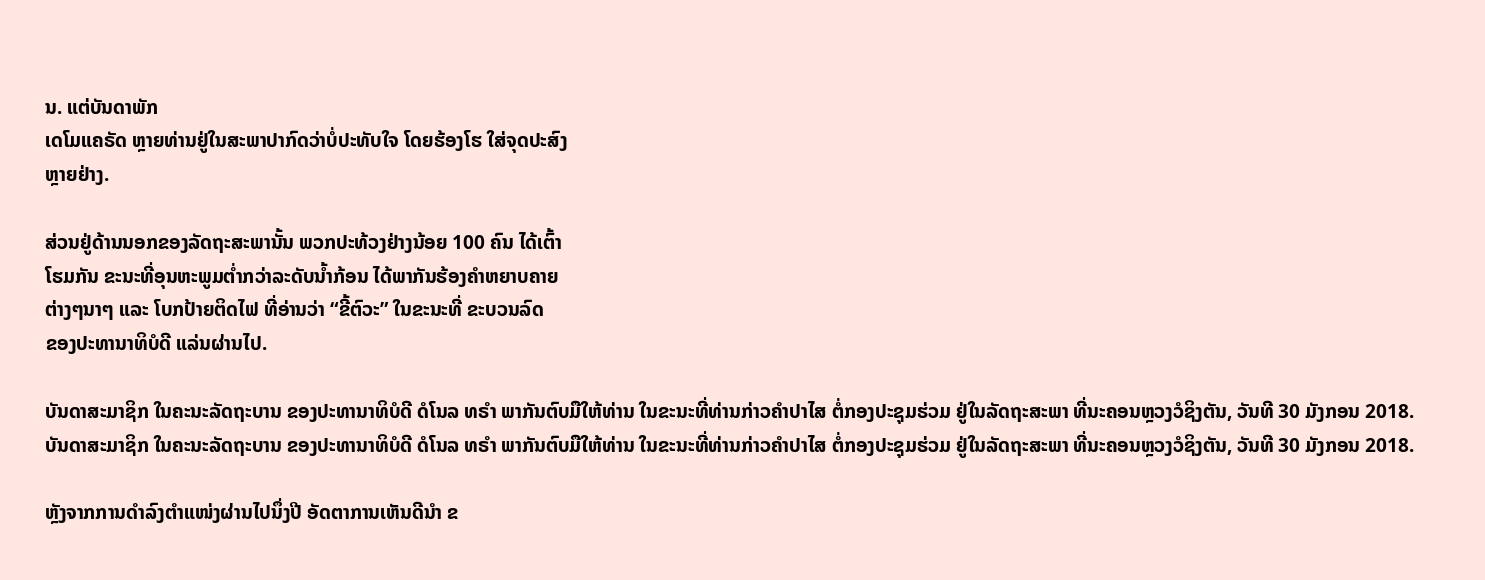ນ. ແຕ່ບັນດາພັກ
ເດໂມແຄຣັດ ຫຼາຍທ່ານຢູ່ໃນສະພາປາກົດວ່າບໍ່ປະທັບໃຈ ໂດຍຮ້ອງໂຮ ໃສ່ຈຸດປະສົງ
ຫຼາຍຢ່າງ.

ສ່ວນຢູ່ດ້ານນອກຂອງລັດຖະສະພານັ້ນ ພວກປະທ້ວງຢ່າງນ້ອຍ 100 ຄົນ ໄດ້ເຕົ້າ
ໂຮມກັນ ຂະນະທີ່ອຸນຫະພູມຕ່ຳກວ່າລະດັບນ້ຳກ້ອນ ໄດ້ພາກັນຮ້ອງຄຳຫຍາບຄາຍ
ຕ່າງໆນາໆ ແລະ ໂບກປ້າຍຕິດໄຟ ທີ່ອ່ານວ່າ “ຂີ້ຕົວະ” ໃນຂະນະທີ່ ຂະບວນລົດ
ຂອງປະທານາທິບໍດີ ແລ່ນຜ່ານໄປ.

ບັນດາສະມາຊິກ ໃນຄະນະລັດຖະບານ ຂອງປະທານາທິບໍດີ ດໍໂນລ ທຣຳ ພາກັນຕົບມືໃຫ້ທ່ານ ໃນຂະນະທີ່ທ່ານກ່າວຄຳປາໄສ ຕໍ່ກອງປະຊຸມຮ່ວມ ຢູ່ໃນລັດຖະສະພາ ທີ່ນະຄອນຫຼວງວໍຊິງຕັນ, ວັນທີ 30 ມັງກອນ 2018.
ບັນດາສະມາຊິກ ໃນຄະນະລັດຖະບານ ຂອງປະທານາທິບໍດີ ດໍໂນລ ທຣຳ ພາກັນຕົບມືໃຫ້ທ່ານ ໃນຂະນະທີ່ທ່ານກ່າວຄຳປາໄສ ຕໍ່ກອງປະຊຸມຮ່ວມ ຢູ່ໃນລັດຖະສະພາ ທີ່ນະຄອນຫຼວງວໍຊິງຕັນ, ວັນທີ 30 ມັງກອນ 2018.

ຫຼັງຈາກການດຳລົງຕຳແໜ່ງຜ່ານໄປນຶ່ງປີ ອັດຕາການເຫັນດີນຳ ຂ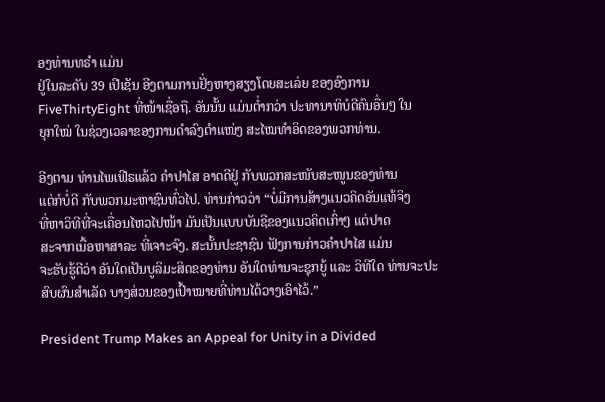ອງທ່ານທຣຳ ແມ່ນ
ຢູ່ໃນລະດັບ 39 ເປີເຊັນ ອີງຕາມການຢັ່ງຫາງສຽງໂດຍສະເລ່ຍ ຂອງອົງການ
FiveThirtyEight ທີ່ໜ້າເຊື່ອຖື. ອັນນັ້ນ ແມ່ນຕ່ຳກວ່າ ປະທານາທິບໍດີຄົນອື່ນໆ ໃນ
ຍຸກໃໝ່ ໃນຊ່ວງເວລາຂອງການດຳລົງຕຳແໜ່ງ ສະໄໝທຳອິດຂອງພວກທ່ານ.

ອີງຕາມ ທ່ານໄພເຟີຣແລ້ວ ຄຳປາໄສ ອາດດີຢູ່ ກັບພວກສະໜັບສະໜູນຂອງທ່ານ
ແຕ່ກໍບໍ່ດີ ກັບພວກມະຫາຊົນທົ່ວໄປ. ທ່ານກ່າວວ່າ “ບໍ່ມີການສ້າງແນວຄິດອັນແທ້ຈິງ
ທີ່ຫາວິທີທີ່ຈະເຄື່ອນໄຫວໄປໜ້າ ມັນເປັນແບບບັນຊີຂອງແນວຄິດເກົ່າໆ ແຕ່ປາດ
ສະຈາກເນື້ອຫາສາລະ ທີ່ເຈາະຈົງ. ສະນັ້ນປະຊາຊົນ ຟັງການກ່າວຄຳປາໄສ ແມ່ນ
ຈະຮັບຮູ້ດີວ່າ ອັນໃດເປັນບູລິມະສິດຂອງທ່ານ ອັນໃດທ່ານຈະຊຸກຍູ້ ແລະ ວິທີໃດ ທ່ານຈະປະ ສົບຜົນສຳເລັດ ບາງສ່ວນຂອງເປົ້າໝາຍທີ່ທ່ານໄດ້ວາງເອົາໄວ້.”

President Trump Makes an Appeal for Unity in a Divided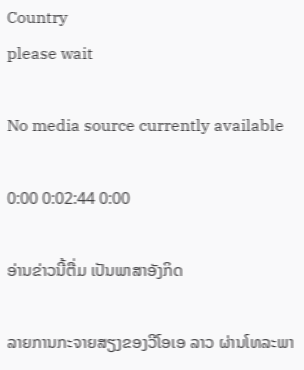Country
please wait

No media source currently available

0:00 0:02:44 0:00

ອ່ານຂ່າວນີ້ຕື່ມ ເປັນພາສາອັງກິດ

ລາຍການກະຈາຍສຽງຂອງວີໂອເອ ລາວ ຜ່ານໂທລະພາ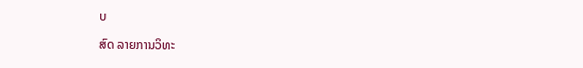ບ

ສົດ ລາຍການວິທະ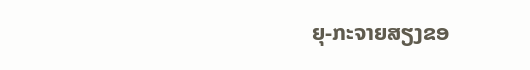ຍຸ-ກະຈາຍສຽງຂອ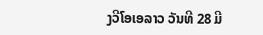ງວີໂອເອລາວ ວັນທີ 28 ມີ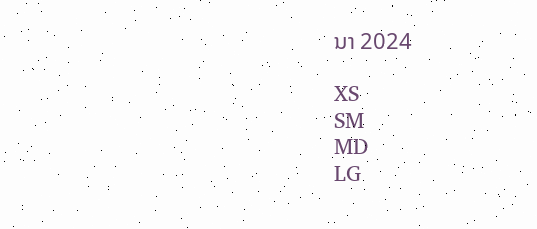ນາ 2024

XS
SM
MD
LG